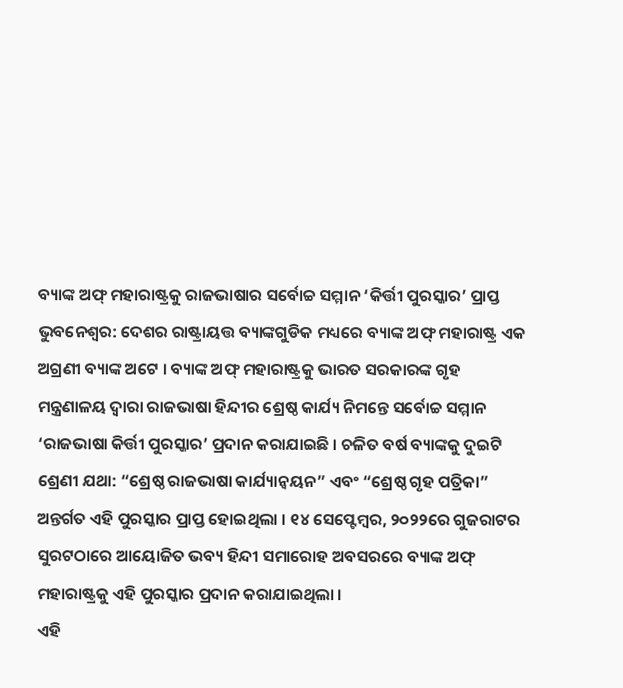ବ୍ୟାଙ୍କ ଅଫ୍ ମହାରାଷ୍ଟ୍ରକୁ ରାଜଭାଷାର ସର୍ବୋଚ୍ଚ ସମ୍ମାନ ‘କିର୍ତ୍ତୀ ପୁରସ୍କାର’ ପ୍ରାପ୍ତ
ଭୁବନେଶ୍ୱର: ଦେଶର ରାଷ୍ଟ୍ରାୟତ୍ତ ବ୍ୟାଙ୍କଗୁଡିକ ମଧ୍ୟରେ ବ୍ୟାଙ୍କ ଅଫ୍ ମହାରାଷ୍ଟ୍ର ଏକ ଅଗ୍ରଣୀ ବ୍ୟାଙ୍କ ଅଟେ । ବ୍ୟାଙ୍କ ଅଫ୍ ମହାରାଷ୍ଟ୍ରକୁ ଭାରତ ସରକାରଙ୍କ ଗୃହ ମନ୍ତ୍ରଣାଳୟ ଦ୍ୱାରା ରାଜଭାଷା ହିନ୍ଦୀର ଶ୍ରେଷ୍ଠ କାର୍ଯ୍ୟ ନିମନ୍ତେ ସର୍ବୋଚ୍ଚ ସମ୍ମାନ ‘ରାଜଭାଷା କିର୍ତ୍ତୀ ପୁରସ୍କାର’ ପ୍ରଦାନ କରାଯାଇଛି । ଚଳିତ ବର୍ଷ ବ୍ୟାଙ୍କକୁ ଦୁଇଟି ଶ୍ରେଣୀ ଯଥା: “ଶ୍ରେଷ୍ଠ ରାଜଭାଷା କାର୍ଯ୍ୟାନ୍ୱୟନ” ଏବଂ “ଶ୍ରେଷ୍ଠ ଗୃହ ପତ୍ରିକା” ଅନ୍ତର୍ଗତ ଏହି ପୁରସ୍କାର ପ୍ରାପ୍ତ ହୋଇଥିଲା । ୧୪ ସେପ୍ଟେମ୍ବର, ୨୦୨୨ରେ ଗୁଜରାଟର ସୁରଟଠାରେ ଆୟୋଜିତ ଭବ୍ୟ ହିନ୍ଦୀ ସମାରୋହ ଅବସରରେ ବ୍ୟାଙ୍କ ଅଫ୍ ମହାରାଷ୍ଟ୍ରକୁ ଏହି ପୁରସ୍କାର ପ୍ରଦାନ କରାଯାଇଥିଲା ।
ଏହି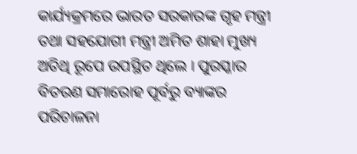କାର୍ଯ୍ୟକ୍ରମରେ ଭାରତ ସରକାରଙ୍କ ଗୃହ ମନ୍ତ୍ରୀ ତଥା ସହଯୋଗୀ ମନ୍ତ୍ରୀ ଅମିତ ଶାହା ମୁଖ୍ୟ ଅତିଥି ରୂପେ ଉପସ୍ଥିତ ଥିଲେ । ପୁରସ୍କାର ବିତରଣ ସମାରୋହ ପୂର୍ବରୁ ବ୍ୟାଙ୍କର ପରିଚାଳନା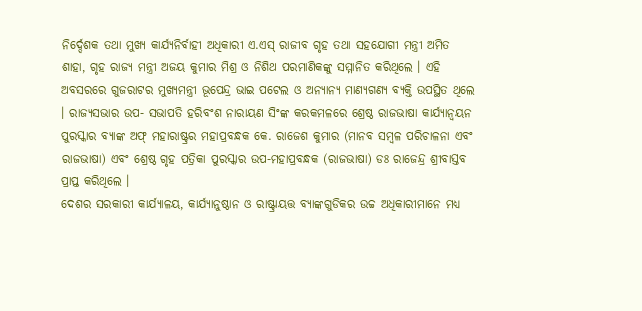ନିର୍ଦ୍ଦେଶକ ତଥା ମୁଖ୍ୟ କାର୍ଯ୍ୟନିର୍ବାହୀ ଅଧିକାରୀ ଏ.ଏସ୍ ରାଜୀବ ଗୃହ ତଥା ସହଯୋଗୀ ମନ୍ତ୍ରୀ ଅମିତ ଶାହା, ଗୃହ ରାଜ୍ୟ ମନ୍ତ୍ରୀ ଅଜୟ କୁମାର ମିଶ୍ର ଓ ନିଶିଥ ପରମାଣିକଙ୍କୁ ସମ୍ମାନିତ କରିଥିଲେ । ଏହି ଅବସରରେ ଗୁଜରାଟର ମୁଖ୍ୟମନ୍ତ୍ରୀ ଭୂପେନ୍ଦ୍ର ଭାଇ ପଟେଲ ଓ ଅନ୍ୟାନ୍ୟ ମାଣ୍ୟଗଣ୍ୟ ବ୍ୟକ୍ତି ଉପସ୍ଥିତ ଥିଲେ । ରାଜ୍ୟସଭାର ଉପ- ସଭାପତି ହରିବଂଶ ନାରାୟଣ ସିଂଙ୍କ କରକମଳରେ ଶ୍ରେଷ୍ଠ ରାଜଭାଷା କାର୍ଯ୍ୟାନ୍ୱୟନ ପୁରସ୍କାର ବ୍ୟାଙ୍କ ଅଫ୍ ମହାରାଷ୍ଟ୍ରର ମହାପ୍ରବନ୍ଧକ କେ. ରାଜେଶ କୁମାର (ମାନବ ସମ୍ବଳ ପରିଚାଳନା ଏବଂ ରାଜଭାଷା) ଏବଂ ଶ୍ରେଷ୍ଠ ଗୃହ ପତ୍ରିକା ପୁରସ୍କାର ଉପ-ମହାପ୍ରବନ୍ଧକ (ରାଜଭାଷା) ଡଃ ରାଜେନ୍ଦ୍ର ଶ୍ରୀବାସ୍ତବ ପ୍ରାପ୍ତ କରିଥିଲେ ।
ଦେଶର ସରକାରୀ କାର୍ଯ୍ୟାଳୟ, କାର୍ଯ୍ୟାନୁଷ୍ଠାନ ଓ ରାଷ୍ଟ୍ରାୟତ୍ତ ବ୍ୟାଙ୍କଗୁଡିକର ଉଚ୍ଚ ଅଧିକାରୀମାନେ ମଧ୍ୟ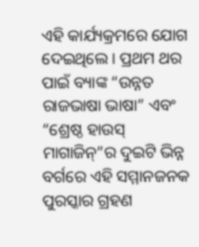ଏହି କାର୍ଯ୍ୟକ୍ରମରେ ଯୋଗ ଦେଇଥିଲେ । ପ୍ରଥମ ଥର ପାଇଁ ବ୍ୟାଙ୍କ “ଉନ୍ନତ ରାଜଭାଷା ଭାଷା” ଏବଂ “ଶ୍ରେଷ୍ଠ ହାଉସ୍ ମାଗାଜିନ୍”ର ଦୁଇଟି ଭିନ୍ନ ବର୍ଗରେ ଏହି ସମ୍ମାନଜନକ ପୁରସ୍କାର ଗ୍ରହଣ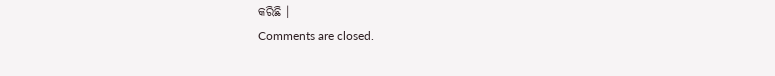କରିଛି ।
Comments are closed.